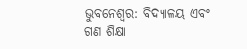ଭୁବନେଶ୍ୱର: ବିଦ୍ୟାଳୟ ଏବଂ ଗଣ ଶିକ୍ଷା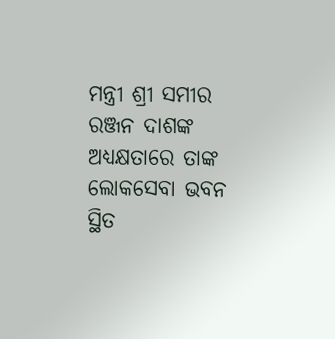ମନ୍ତ୍ରୀ ଶ୍ରୀ ସମୀର ରଞ୍ଜନ ଦାଶଙ୍କ ଅଧ୍ୟକ୍ଷତାରେ ତାଙ୍କ ଲୋକସେବା ଭବନ ସ୍ଥିତ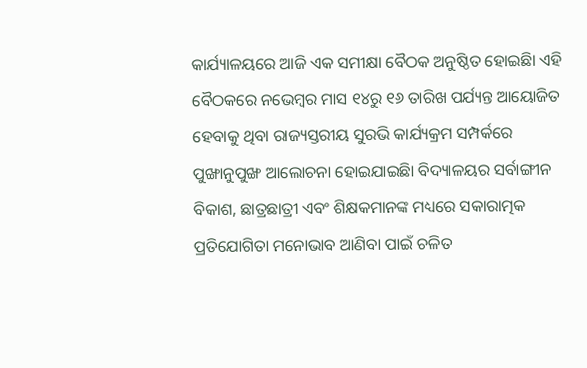କାର୍ଯ୍ୟାଳୟରେ ଆଜି ଏକ ସମୀକ୍ଷା ବୈଠକ ଅନୁଷ୍ଠିତ ହୋଇଛିା ଏହି ବୈଠକରେ ନଭେମ୍ବର ମାସ ୧୪ରୁ ୧୬ ତାରିଖ ପର୍ଯ୍ୟନ୍ତ ଆୟୋଜିତ ହେବାକୁ ଥିବା ରାଜ୍ୟସ୍ତରୀୟ ସୁରଭି କାର୍ଯ୍ୟକ୍ରମ ସମ୍ପର୍କରେ ପୁଙ୍ଖାନୁପୁଙ୍ଖ ଆଲୋଚନା ହୋଇଯାଇଛିା ବିଦ୍ୟାଳୟର ସର୍ବାଙ୍ଗୀନ ବିକାଶ, ଛାତ୍ରଛାତ୍ରୀ ଏବଂ ଶିକ୍ଷକମାନଙ୍କ ମଧ୍ୟରେ ସକାରାତ୍ମକ ପ୍ରତିଯୋଗିତା ମନୋଭାବ ଆଣିବା ପାଇଁ ଚଳିତ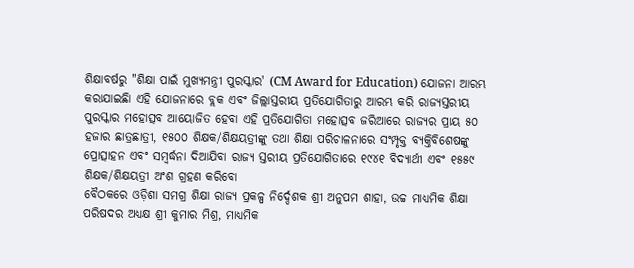ଶିକ୍ଷାବର୍ଷରୁ "ଶିକ୍ଷା ପାଇଁ ମୁଖ୍ୟମନ୍ତ୍ରୀ ପୁରସ୍କାର' (CM Award for Education) ଯୋଜନା ଆରମ୍ଭ କରାଯାଇଛିା ଏହି ଯୋଜନାରେ ବ୍ଲକ ଏବଂ ଜିଲ୍ଲାସ୍ତରୀୟ ପ୍ରତିଯୋଗିତାରୁ ଆରମ୍ଭ କରି ରାଜ୍ୟସ୍ତରୀୟ ପୁରସ୍କାର ମହୋତ୍ସବ ଆୟୋଜିତ ହେବା ଏହି ପ୍ରତିଯୋଗିତା ମହୋତ୍ସବ ଜରିଆରେ ରାଜ୍ୟର ପ୍ରାୟ ୫୦ ହଜାର ଛାତ୍ରଛାତ୍ରୀ, ୧୫୦୦ ଶିକ୍ଷକ/ଶିକ୍ଷୟତ୍ରୀଙ୍କୁ ତଥା ଶିକ୍ଷା ପରିଚାଳନାରେ ସଂମ୍ପୃକ୍ତ ବ୍ୟକ୍ତିବିଶେଷଙ୍କୁ ପ୍ରୋତ୍ସାହନ ଏବଂ ସମ୍ବର୍ଦ୍ଧନା ଦିଆଯିବା ରାଜ୍ୟ ସ୍ତରୀୟ ପ୍ରତିଯୋଗିତାରେ ୧୯୪୧ ବିଦ୍ୟାର୍ଥୀ ଏବଂ ୧୫୫୯ ଶିକ୍ଷକ/ଶିକ୍ଷୟତ୍ରୀ ଅଂଶ ଗ୍ରହଣ କରିବୋ
ବୈଠକରେ ଓଡ଼ିଶା ସମଗ୍ର ଶିକ୍ଷା ରାଜ୍ୟ ପ୍ରକଳ୍ପ ନିର୍ଦ୍ଦେଶକ ଶ୍ରୀ ଅନୁପମ ଶାହା, ଉଚ୍ଚ ମାଧ୍ୟମିକ ଶିକ୍ଷା ପରିଷଦର ଅଧ୍ୟକ୍ଷ ଶ୍ରୀ କୁମାର ମିଶ୍ର, ମାଧ୍ୟମିକ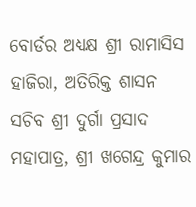ବୋର୍ଡର ଅଧ୍ୟକ୍ଷ ଶ୍ରୀ ରାମାସିସ ହାଜିରା, ଅତିରିକ୍ତ ଶାସନ ସଚିବ ଶ୍ରୀ ଦୁର୍ଗା ପ୍ରସାଦ ମହାପାତ୍ର, ଶ୍ରୀ ଖଗେନ୍ଦ୍ର କୁମାର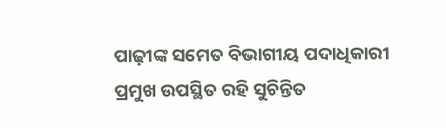ପାଢ଼ୀଙ୍କ ସମେତ ବିଭାଗୀୟ ପଦାଧିକାରୀ ପ୍ରମୁଖ ଉପସ୍ଥିତ ରହି ସୁଚିନ୍ତିତ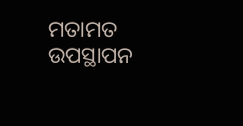ମତାମତ ଉପସ୍ଥାପନ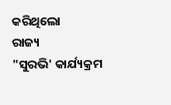କରିଥିଲୋ
ରାଜ୍ୟ
"ସୁରଭି' କାର୍ଯ୍ୟକ୍ରମ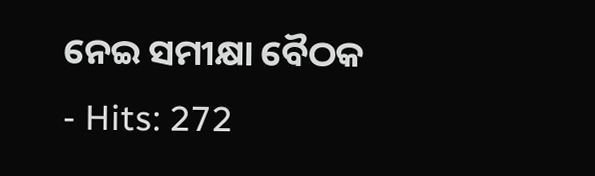ନେଇ ସମୀକ୍ଷା ବୈଠକ
- Hits: 272